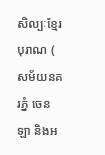សិល្បៈខ្មែរបុរាណ ( សម័យនគរភ្នំ ចេនឡា និងអ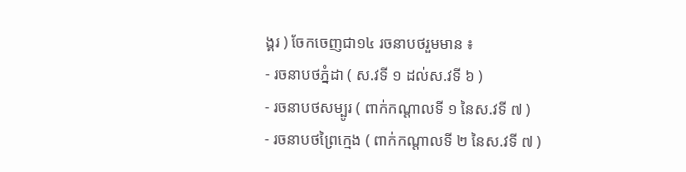ង្គរ ) ចែកចេញជា១៤ រចនាបថរួមមាន ៖
- រចនាបថភ្នំដា ( ស.វទី ១ ដល់ស.វទី ៦ )
- រចនាបថសម្បូរ ( ពាក់កណ្ដាលទី ១ នៃស.វទី ៧ )
- រចនាបថព្រៃក្មេង ( ពាក់កណ្ដាលទី ២ នៃស.វទី ៧ )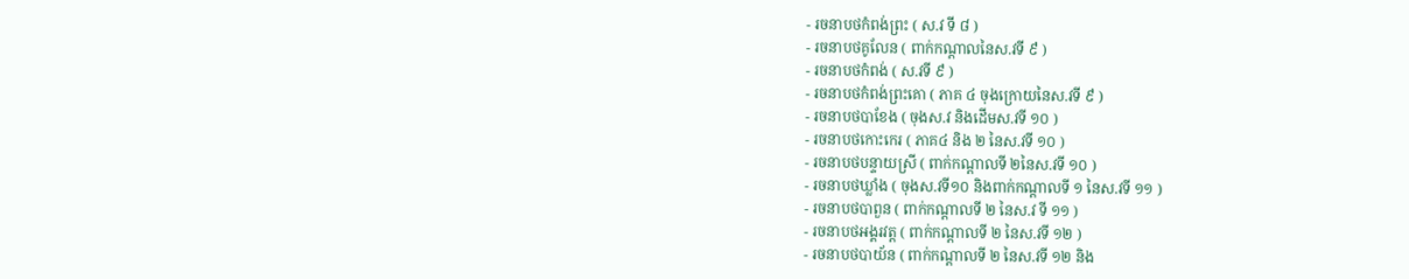- រចនាបថកំពង់ព្រះ ( ស.វ ទី ៨ )
- រចនាបថគូលែន ( ពាក់កណ្ដាលនៃស.វទី ៩ )
- រចនាបថកំពង់ ( ស.វទី ៩ )
- រចនាបថកំពង់ព្រះគោ ( ភាគ ៤ ចុងក្រោយនៃស.វទី ៩ )
- រចនាបថបាខែង ( ចុងស.វ និងដើមស.វទី ១០ )
- រចនាបថកោះកេរ ( ភាគ៤ និង ២ នៃស.វទី ១០ )
- រចនាបថបន្ទាយស្រី ( ពាក់កណ្ដាលទី ២នៃស.វទី ១០ )
- រចនាបថឃ្លាំង ( ចុងស.វទី១០ និងពាក់កណ្ដាលទី ១ នៃស.វទី ១១ )
- រចនាបថបាពួន ( ពាក់កណ្ដាលទី ២ នៃស.វ ទី ១១ )
- រចនាបថអង្គរវត្ត ( ពាក់កណ្ដាលទី ២ នៃស.វទី ១២ )
- រចនាបថបាយ័ន ( ពាក់កណ្ដាលទី ២ នៃស.វទី ១២ និង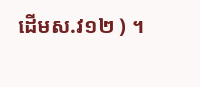ដើមស.វ១២ ) ។